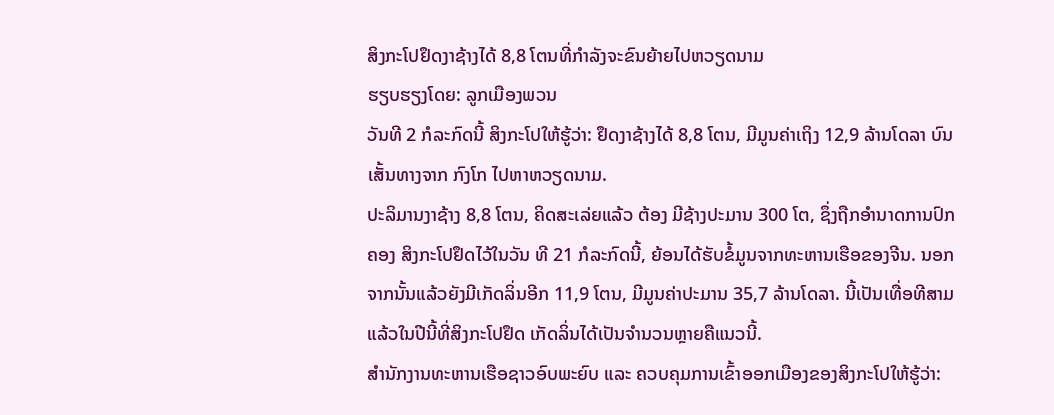ສິງກະໂປຢຶດງາຊ້າງໄດ້ 8,8 ໂຕນທີ່ກຳລັງຈະຂົນຍ້າຍໄປຫວຽດນາມ
ຮຽບຮຽງໂດຍ: ລູກເມືອງພວນ
ວັນທີ 2 ກໍລະກົດນີ້ ສິງກະໂປໃຫ້ຮູ້ວ່າ: ຢຶດງາຊ້າງໄດ້ 8,8 ໂຕນ, ມີມູນຄ່າເຖິງ 12,9 ລ້ານໂດລາ ບົນເສັ້ນທາງຈາກ ກົງໂກ ໄປຫາຫວຽດນາມ.
ປະລິມານງາຊ້າງ 8,8 ໂຕນ, ຄິດສະເລ່ຍແລ້ວ ຕ້ອງ ມີຊ້າງປະມານ 300 ໂຕ, ຊຶ່ງຖືກອຳນາດການປົກຄອງ ສິງກະໂປຢຶດໄວ້ໃນວັນ ທີ 21 ກໍລະກົດນີ້, ຍ້ອນໄດ້ຮັບຂໍ້ມູນຈາກທະຫານເຮືອຂອງຈີນ. ນອກຈາກນັ້ນແລ້ວຍັງມີເກັດລິ່ນອີກ 11,9 ໂຕນ, ມີມູນຄ່າປະມານ 35,7 ລ້ານໂດລາ. ນີ້ເປັນເທື່ອທີສາມ ແລ້ວໃນປີນີ້ທີ່ສິງກະໂປຢຶດ ເກັດລິ່ນໄດ້ເປັນຈຳນວນຫຼາຍຄືແນວນີ້.
ສຳນັກງານທະຫານເຮືອຊາວອົບພະຍົບ ແລະ ຄວບຄຸມການເຂົ້າອອກເມືອງຂອງສິງກະໂປໃຫ້ຮູ້ວ່າ: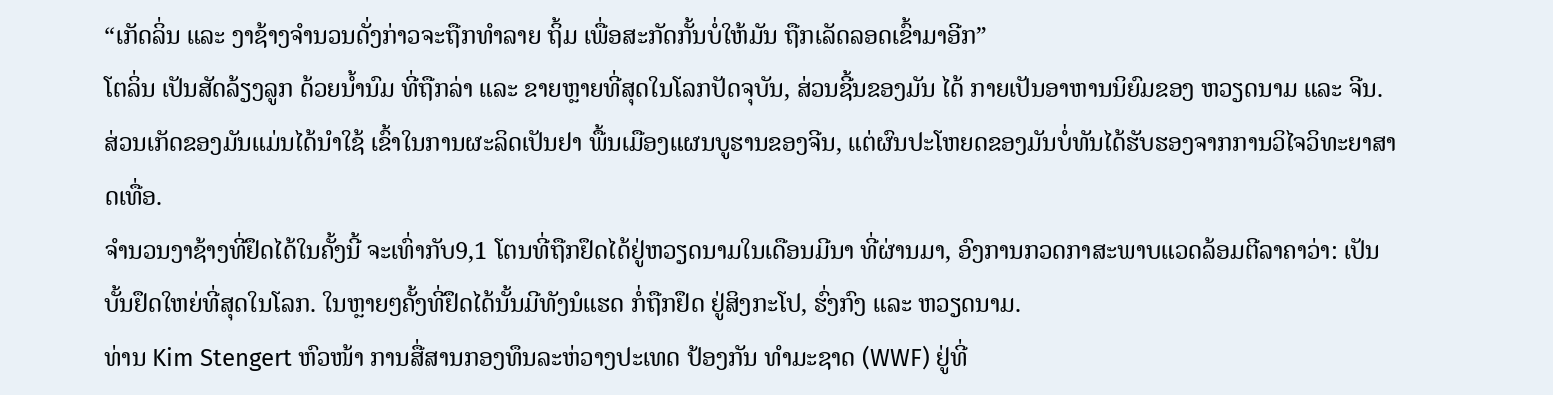“ເກັດລິ່ນ ແລະ ງາຊ້າງຈຳນວນດັ່ງກ່າວຈະຖືກທຳລາຍ ຖິ້ມ ເພື່ອສະກັດກັ້ນບໍ່ໃຫ້ມັນ ຖືກເລັດລອດເຂົ້າມາອີກ”
ໂຕລິ່ນ ເປັນສັດລ້ຽງລູກ ດ້ວຍນໍ້ານົມ ທີ່ຖືກລ່າ ແລະ ຂາຍຫຼາຍທີ່ສຸດໃນໂລກປັດຈຸບັນ, ສ່ວນຊີ້ນຂອງມັນ ໄດ້ ກາຍເປັນອາຫານນິຍົມຂອງ ຫວຽດນາມ ແລະ ຈີນ. ສ່ວນເກັດຂອງມັນແມ່ນໄດ້ນຳໃຊ້ ເຂົ້າໃນການຜະລິດເປັນຢາ ພື້ນເມືອງແຜນບູຮານຂອງຈີນ, ແຕ່ຜົນປະໂຫຍດຂອງມັນບໍ່ທັນໄດ້ຮັບຮອງຈາກການວິໄຈວິທະຍາສາດເທື່ອ.
ຈຳນວນງາຊ້າງທີ່ຢຶດໄດ້ໃນຄັ້ງນີ້ ຈະເທົ່າກັບ9,1 ໂຕນທີ່ຖືກຢຶດໄດ້ຢູ່ຫວຽດນາມໃນເດືອນມີນາ ທີ່ຜ່ານມາ, ອົງການກວດກາສະພາບແວດລ້ອມຕີລາຄາວ່າ: ເປັນບັ້ນຢຶດໃຫຍ່ທີ່ສຸດໃນໂລກ. ໃນຫຼາຍໆຄັ້ງທີ່ຢຶດໄດ້ນັ້ນມີທັງນໍແຮດ ກໍ່ຖືກຢຶດ ຢູ່ສິງກະໂປ, ຮົ່ງກົງ ແລະ ຫວຽດນາມ.
ທ່ານ Kim Stengert ຫົວໜ້າ ການສື່ສານກອງທຶນລະຫ່ວາງປະເທດ ປ້ອງກັນ ທຳມະຊາດ (WWF) ຢູ່ທີ່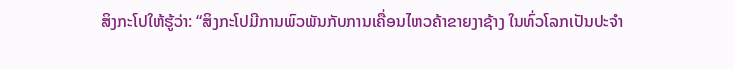ສິງກະໂປໃຫ້ຮູ້ວ່າ: “ສິງກະໂປມີການພົວພັນກັບການເຄື່ອນໄຫວຄ້າຂາຍງາຊ້າງ ໃນທົ່ວໂລກເປັນປະຈຳ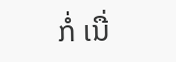ກໍ່ ເນື່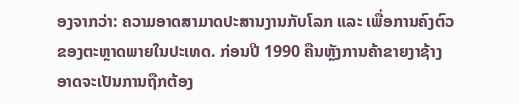ອງຈາກວ່າ: ຄວາມອາດສາມາດປະສານງານກັບໂລກ ແລະ ເພື່ອການຄົງຕົວ ຂອງຕະຫຼາດພາຍໃນປະເທດ. ກ່ອນປີ 1990 ຄືນຫຼັງການຄ້າຂາຍງາຊ້າງອາດຈະເປັນການຖືກຕ້ອງ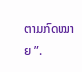ຕາມກົດໝາຍ ”.